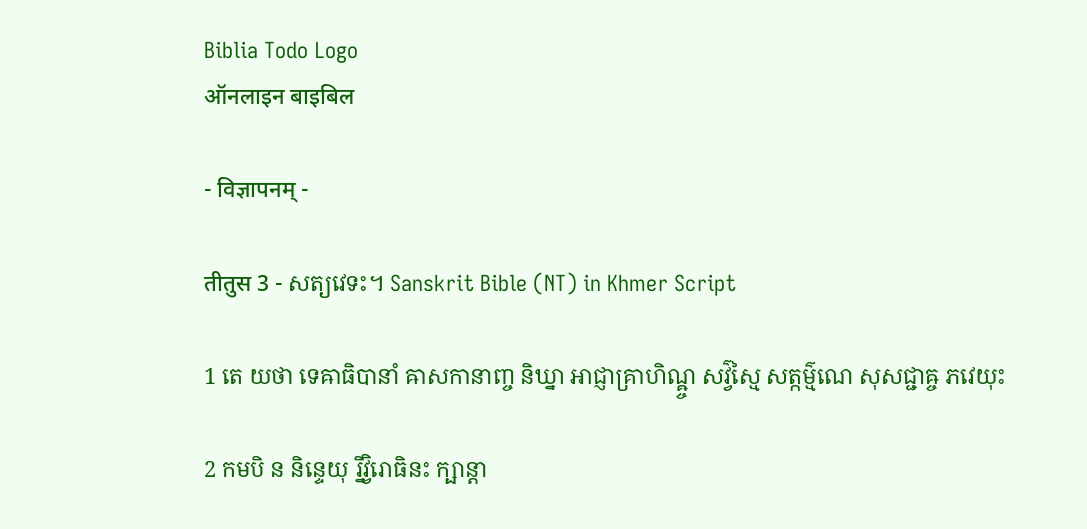Biblia Todo Logo
ऑनलाइन बाइबिल

- विज्ञापनम् -

तीतुस 3 - សត្យវេទះ។ Sanskrit Bible (NT) in Khmer Script

1 តេ យថា ទេឝាធិបានាំ ឝាសកានាញ្ច និឃ្នា អាជ្ញាគ្រាហិណ្ឝ្ច សវ៌្វស្មៃ សត្កម៌្មណេ សុសជ្ជាឝ្ច ភវេយុះ

2 កមបិ ន និន្ទេយុ រ្និវ្វិរោធិនះ ក្ឞាន្តា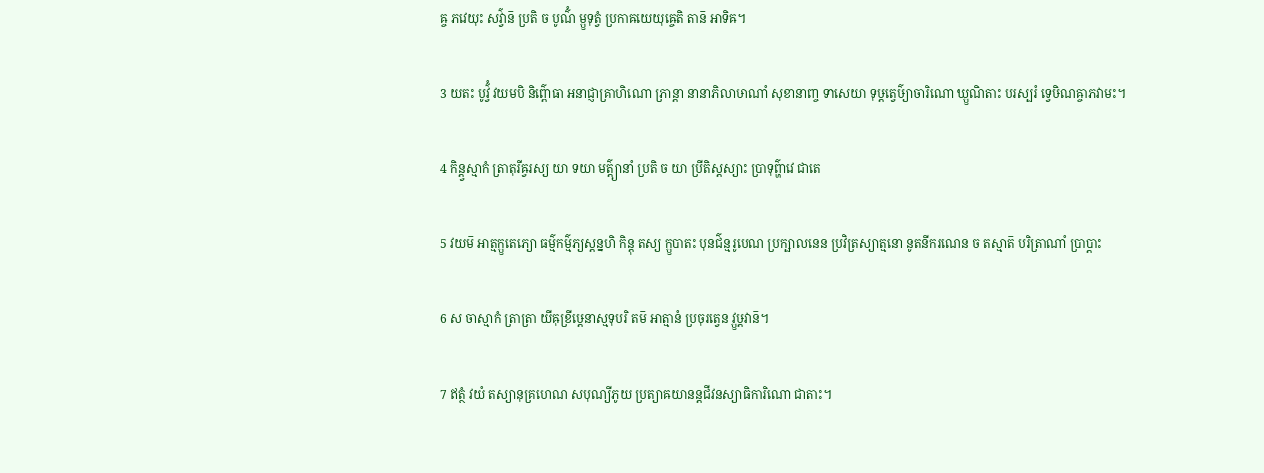ឝ្ច ភវេយុះ សវ៌្វាន៑ ប្រតិ ច បូណ៌ំ ម្ឫទុត្វំ ប្រកាឝយេយុឝ្ចេតិ តាន៑ អាទិឝ។

3 យតះ បូវ៌្វំ វយមបិ និព៌្ពោធា អនាជ្ញាគ្រាហិណោ ភ្រាន្តា នានាភិលាឞាណាំ សុខានាញ្ច ទាសេយា ទុឞ្ដត្វេឞ៌្យាចារិណោ ឃ្ឫណិតាះ បរស្បរំ ទ្វេឞិណឝ្ចាភវាមះ។

4 កិន្ត្វស្មាកំ ត្រាតុរីឝ្វរស្យ យា ទយា មត៌្ត្យានាំ ប្រតិ ច យា ប្រីតិស្តស្យាះ ប្រាទុព៌្ហាវេ ជាតេ

5 វយម៑ អាត្មក្ឫតេភ្យោ ធម៌្មកម៌្មភ្យស្តន្នហិ កិន្តុ តស្យ ក្ឫបាតះ បុនជ៌ន្មរូបេណ ប្រក្ឞាលនេន ប្រវិត្រស្យាត្មនោ នូតនីករណេន ច តស្មាត៑ បរិត្រាណាំ ប្រាប្តាះ

6 ស ចាស្មាកំ ត្រាត្រា យីឝុខ្រីឞ្ដេនាស្មទុបរិ តម៑ អាត្មានំ ប្រចុរត្វេន វ្ឫឞ្ដវាន៑។

7 ឥត្ថំ វយំ តស្យានុគ្រហេណ សបុណ្យីភូយ ប្រត្យាឝយានន្តជីវនស្យាធិការិណោ ជាតាះ។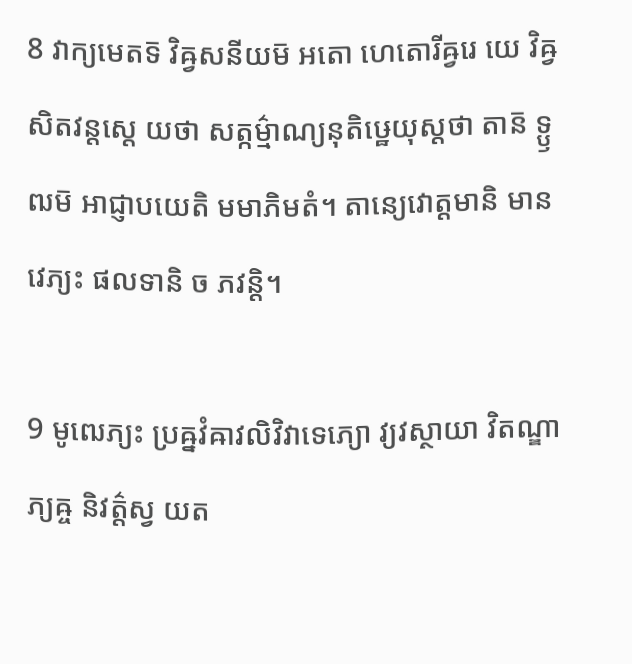8 វាក្យមេតទ៑ វិឝ្វសនីយម៑ អតោ ហេតោរីឝ្វរេ យេ វិឝ្វសិតវន្តស្តេ យថា សត្កម៌្មាណ្យនុតិឞ្ឋេយុស្តថា តាន៑ ទ្ឫឍម៑ អាជ្ញាបយេតិ មមាភិមតំ។ តាន្យេវោត្តមានិ មានវេភ្យះ ផលទានិ ច ភវន្តិ។

9 មូឍេភ្យះ ប្រឝ្នវំឝាវលិវិវាទេភ្យោ វ្យវស្ថាយា វិតណ្ឌាភ្យឝ្ច និវត៌្តស្វ យត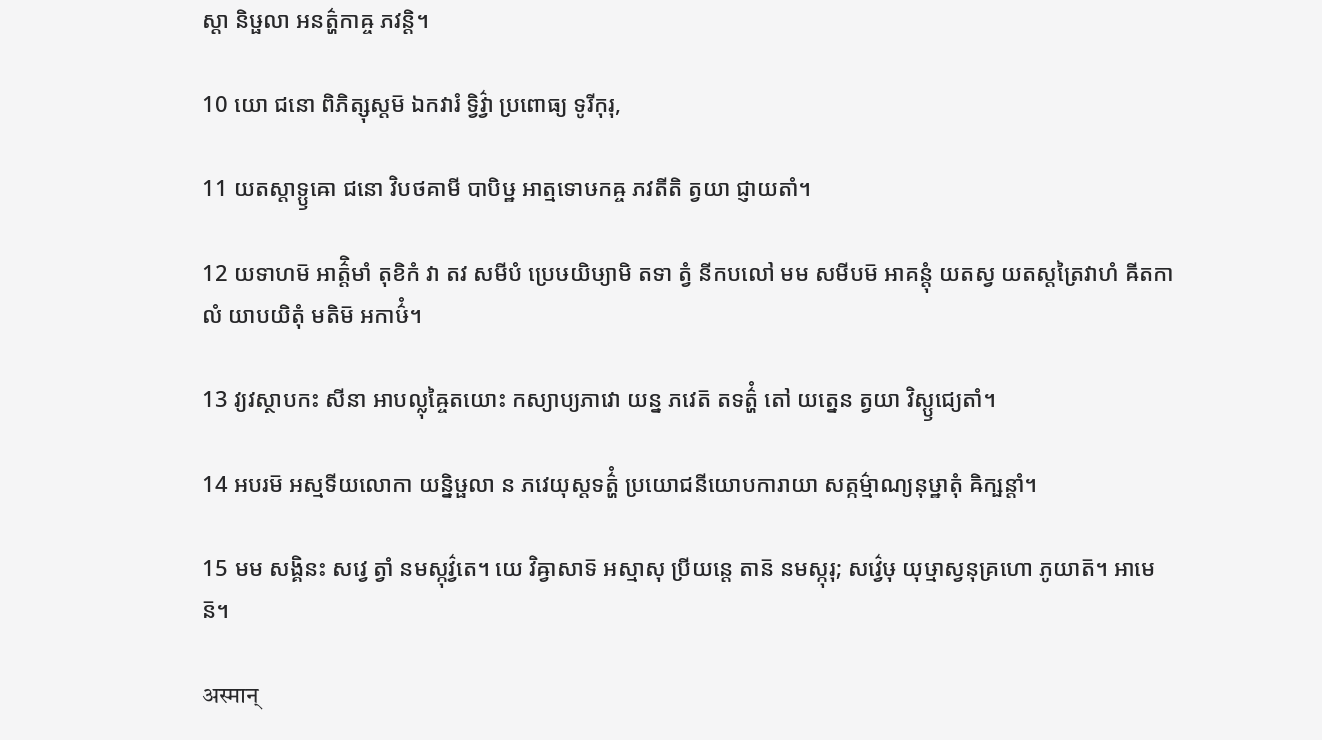ស្តា និឞ្ផលា អនត៌្ហកាឝ្ច ភវន្តិ។

10 យោ ជនោ ពិភិត្សុស្តម៑ ឯកវារំ ទ្វិវ៌្វា ប្រពោធ្យ ទូរីកុរុ,

11 យតស្តាទ្ឫឝោ ជនោ វិបថគាមី បាបិឞ្ឋ អាត្មទោឞកឝ្ច ភវតីតិ ត្វយា ជ្ញាយតាំ។

12 យទាហម៑ អាត៌្តិមាំ តុខិកំ វា តវ សមីបំ ប្រេឞយិឞ្យាមិ តទា ត្វំ នីកបលៅ មម សមីបម៑ អាគន្តុំ យតស្វ យតស្តត្រៃវាហំ ឝីតកាលំ យាបយិតុំ មតិម៑ អកាឞ៌ំ។

13 វ្យវស្ថាបកះ សីនា អាបល្លុឝ្ចៃតយោះ កស្យាប្យភាវោ យន្ន ភវេត៑ តទត៌្ហំ តៅ យត្នេន ត្វយា វិស្ឫជ្យេតាំ។

14 អបរម៑ អស្មទីយលោកា យន្និឞ្ផលា ន ភវេយុស្តទត៌្ហំ ប្រយោជនីយោបការាយា សត្កម៌្មាណ្យនុឞ្ឋាតុំ ឝិក្ឞន្តាំ។

15 មម សង្គិនះ សវ្វេ ត្វាំ នមស្កុវ៌្វតេ។ យេ វិឝ្វាសាទ៑ អស្មាសុ ប្រីយន្តេ តាន៑ នមស្កុរុ; សវ៌្វេឞុ យុឞ្មាស្វនុគ្រហោ ភូយាត៑។ អាមេន៑។

अस्मान्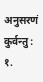अनुसरणं कुर्वन्तु : १.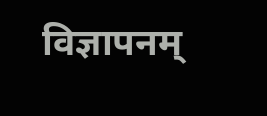विज्ञापनम्